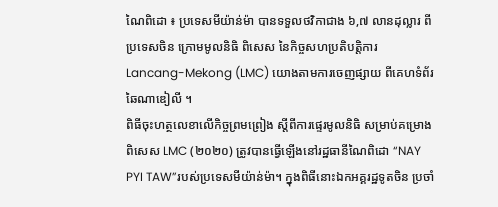ណៃពិដោ ៖ ប្រទេសមីយ៉ាន់ម៉ា បានទទួលថវិកាជាង ៦,៧ លានដុល្លារ ពីប្រទេសចិន ក្រោមមូលនិធិ ពិសេស នៃកិច្ចសហប្រតិបត្តិការ Lancang-Mekong (LMC) យោងតាមការចេញផ្សាយ ពីគេហទំព័រឆៃណាឌៀលី ។
ពិធីចុះហត្ថលេខាលើកិច្ចព្រមព្រៀង ស្តីពីការផ្ទេរមូលនិធិ សម្រាប់គម្រោងពិសេស LMC (២០២០) ត្រូវបានធ្វើឡើងនៅរដ្ឋធានីណៃពិដោ “NAY PYI TAW”របស់ប្រទេសមីយ៉ាន់ម៉ា។ ក្នុងពិធីនោះឯកអគ្គរដ្ឋទូតចិន ប្រចាំ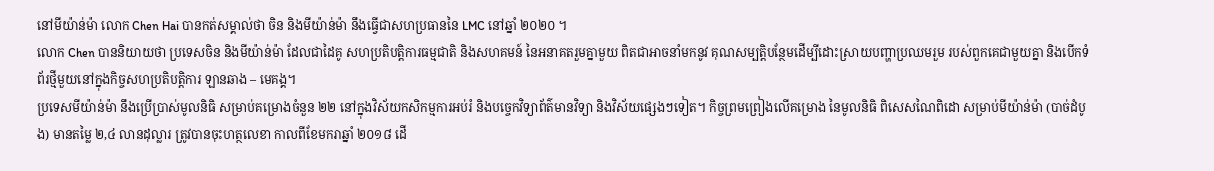នៅមីយ៉ាន់ម៉ា លោក Chen Hai បានកត់សម្គាល់ថា ចិន និងមីយ៉ាន់ម៉ា នឹងធ្វើជាសហប្រធាននៃ LMC នៅឆ្នាំ ២០២០ ។
លោក Chen បាននិយាយថា ប្រទេសចិន និងមីយ៉ាន់ម៉ា ដែលជាដៃគូ សហប្រតិបត្តិការធម្មជាតិ និងសហគមន៍ នៃអនាគតរួមគ្នាមួយ ពិតជាអាចនាំមកនូវ គុណសម្បត្តិបន្ថែមដើម្បីដោះស្រាយបញ្ហាប្រឈមរួម របស់ពួកគេជាមួយគ្នា និងបើកទំព័រថ្មីមួយនៅក្នុងកិច្ចសហប្រតិបត្តិការ ឡានឆាង – មេគង្គ។
ប្រទេសមីយ៉ាន់ម៉ា នឹងប្រើប្រាស់មូលនិធិ សម្រាប់គម្រោងចំនួន ២២ នៅក្នុងវិស័យកសិកម្មការអប់រំ និងបច្ចេកវិទ្យាព័ត៌មានវិទ្យា និងវិស័យផ្សេងៗទៀត។ កិច្ចព្រមព្រៀងលើគម្រោង នៃមូលនិធិ ពិសេសណៃពិដោ សម្រាប់មីយ៉ាន់ម៉ា (បាច់ដំបូង) មានតម្លៃ ២,៤ លានដុល្លារ ត្រូវបានចុះហត្ថលេខា កាលពីខែមករាឆ្នាំ ២០១៨ ដើ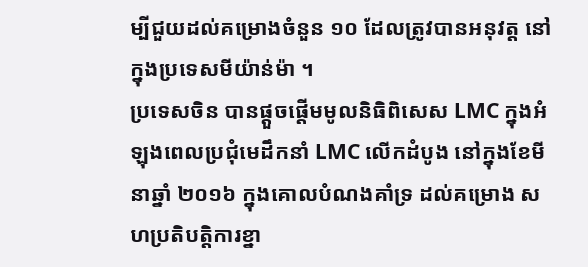ម្បីជួយដល់គម្រោងចំនួន ១០ ដែលត្រូវបានអនុវត្ត នៅក្នុងប្រទេសមីយ៉ាន់ម៉ា ។
ប្រទេសចិន បានផ្តួចផ្តើមមូលនិធិពិសេស LMC ក្នុងអំឡុងពេលប្រជុំមេដឹកនាំ LMC លើកដំបូង នៅក្នុងខែមីនាឆ្នាំ ២០១៦ ក្នុងគោលបំណងគាំទ្រ ដល់គម្រោង សហប្រតិបត្តិការខ្នា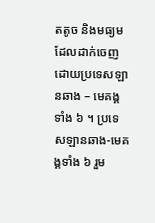តតូច និងមធ្យមដែលដាក់ចេញ ដោយប្រទេសឡានឆាង – មេគង្គទាំង ៦ ។ ប្រទេសឡានឆាង-មេគង្គទាំង ៦ រួម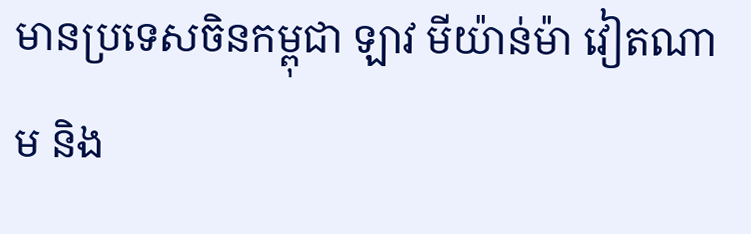មានប្រទេសចិនកម្ពុជា ឡាវ មីយ៉ាន់ម៉ា វៀតណាម និង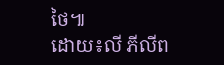ថៃ៕
ដោយ៖លី ភីលីព